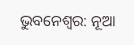ଭୁବନେଶ୍ୱର: ନୂଆ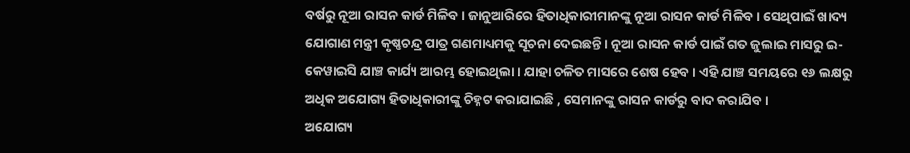ବର୍ଷରୁ ନୂଆ ରାସନ କାର୍ଡ ମିଳିବ । ଜାନୁଆରିରେ ହିତାଧିକାରୀମାନଙ୍କୁ ନୂଆ ରାସନ କାର୍ଡ ମିଳିବ । ସେଥିପାଇଁ ଖାଦ୍ୟ ଯୋଗାଣ ମନ୍ତ୍ରୀ କୃଷ୍ଣଚନ୍ଦ୍ର ପାତ୍ର ଗଣମାଧ୍ୟମକୁ ସୂଚନା ଦେଇଛନ୍ତି । ନୂଆ ରାସନ କାର୍ଡ ପାଇଁ ଗତ ଜୁଲାଇ ମାସରୁ ଇ-କେୱାଇସି ଯାଞ୍ଚ କାର୍ଯ୍ୟ ଆରମ୍ଭ ହୋଇଥିଲା । ଯାହା ଚଳିତ ମାସରେ ଶେଷ ହେବ । ଏହି ଯାଞ୍ଚ ସମୟରେ ୧୬ ଲକ୍ଷରୁ ଅଧିକ ଅଯୋଗ୍ୟ ହିତାଧିକାରୀଙ୍କୁ ଚିହ୍ନଟ କରାଯାଇଛି , ସେମାନଙ୍କୁ ରାସନ କାର୍ଡରୁ ବାଦ କରାଯିବ ।
ଅଯୋଗ୍ୟ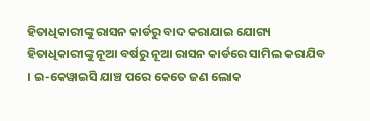ହିତାଧିକାରୀଙ୍କୁ ରାସନ କାର୍ଡରୁ ବାଦ କରାଯାଇ ଯୋଗ୍ୟ ହିତାଧିକାରୀଙ୍କୁ ନୂଆ ବର୍ଷରୁ ନୂଆ ରାସନ କାର୍ଡରେ ସାମିଲ କରାଯିବ । ଇ-କେୱାଇସି ଯାଞ୍ଚ ପରେ କେତେ ଜଣ ଲୋକ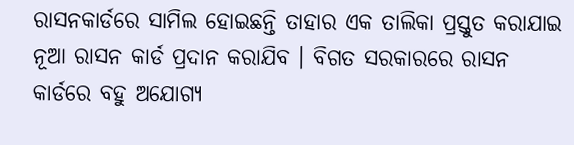ରାସନକାର୍ଡରେ ସାମିଲ ହୋଇଛନ୍ତି ତାହାର ଏକ ତାଲିକା ପ୍ରସ୍ତୁତ କରାଯାଇ ନୂଆ ରାସନ କାର୍ଡ ପ୍ରଦାନ କରାଯିବ । ବିଗତ ସରକାରରେ ରାସନ କାର୍ଡରେ ବହୁ ଅଯୋଗ୍ୟ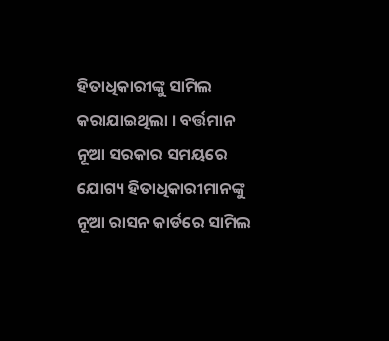ହିତାଧିକାରୀଙ୍କୁ ସାମିଲ କରାଯାଇଥିଲା । ବର୍ତ୍ତମାନ ନୂଆ ସରକାର ସମୟରେ ଯୋଗ୍ୟ ହିତାଧିକାରୀମାନଙ୍କୁ ନୂଆ ରାସନ କାର୍ଡରେ ସାମିଲ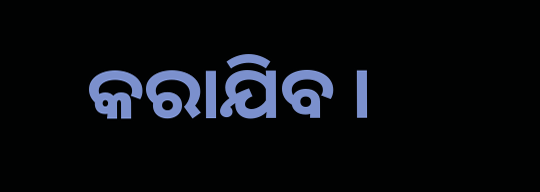କରାଯିବ ।